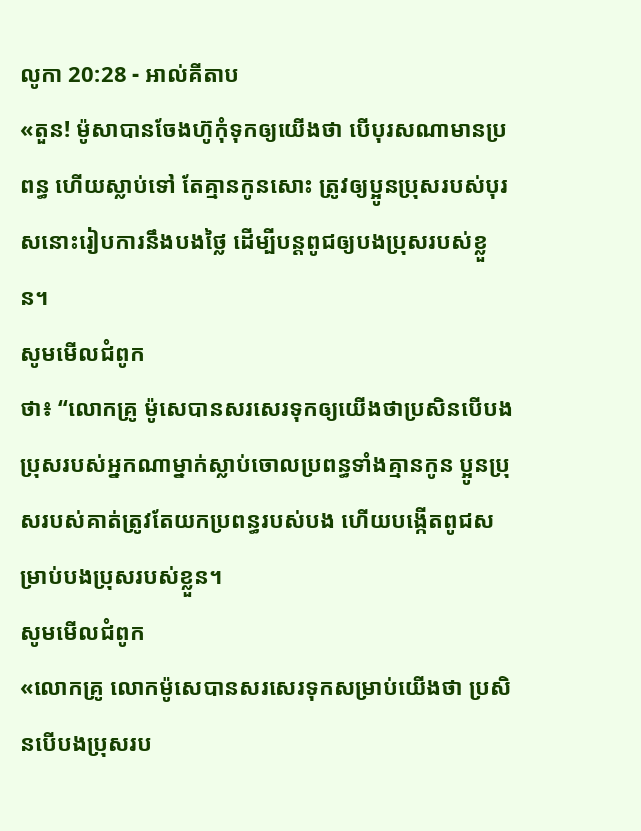លូកា 20:28 - អាល់គីតាប
«តួន! ម៉ូសាបានចែងហ៊ូកុំទុកឲ្យយើងថា បើបុរសណាមានប្រពន្ធ ហើយស្លាប់ទៅ តែគ្មានកូនសោះ ត្រូវឲ្យប្អូនប្រុសរបស់បុរសនោះរៀបការនឹងបងថ្លៃ ដើម្បីបន្ដពូជឲ្យបងប្រុសរបស់ខ្លួន។
សូមមើលជំពូក
ថា៖ “លោកគ្រូ ម៉ូសេបានសរសេរទុកឲ្យយើងថាប្រសិនបើបងប្រុសរបស់អ្នកណាម្នាក់ស្លាប់ចោលប្រពន្ធទាំងគ្មានកូន ប្អូនប្រុសរបស់គាត់ត្រូវតែយកប្រពន្ធរបស់បង ហើយបង្កើតពូជសម្រាប់បងប្រុសរបស់ខ្លួន។
សូមមើលជំពូក
«លោកគ្រូ លោកម៉ូសេបានសរសេរទុកសម្រាប់យើងថា ប្រសិនបើបងប្រុសរប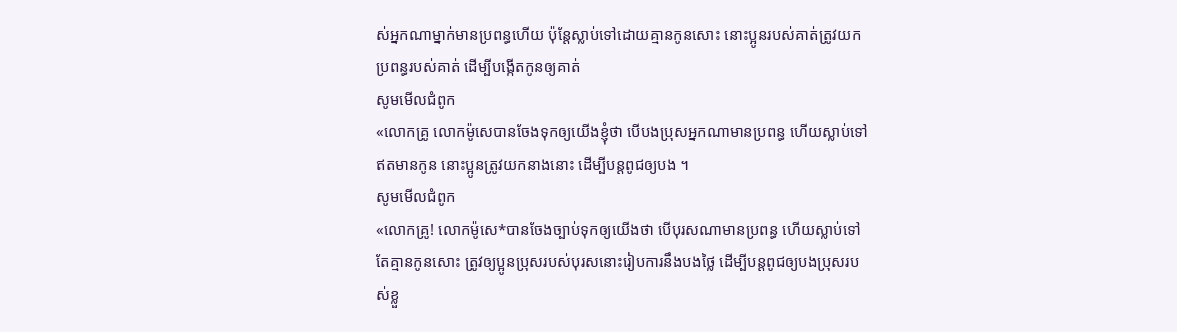ស់អ្នកណាម្នាក់មានប្រពន្ធហើយ ប៉ុន្ដែស្លាប់ទៅដោយគ្មានកូនសោះ នោះប្អូនរបស់គាត់ត្រូវយកប្រពន្ធរបស់គាត់ ដើម្បីបង្កើតកូនឲ្យគាត់
សូមមើលជំពូក
«លោកគ្រូ លោកម៉ូសេបានចែងទុកឲ្យយើងខ្ញុំថា បើបងប្រុសអ្នកណាមានប្រពន្ធ ហើយស្លាប់ទៅឥតមានកូន នោះប្អូនត្រូវយកនាងនោះ ដើម្បីបន្តពូជឲ្យបង ។
សូមមើលជំពូក
«លោកគ្រូ! លោកម៉ូសេ*បានចែងច្បាប់ទុកឲ្យយើងថា បើបុរសណាមានប្រពន្ធ ហើយស្លាប់ទៅ តែគ្មានកូនសោះ ត្រូវឲ្យប្អូនប្រុសរបស់បុរសនោះរៀបការនឹងបងថ្លៃ ដើម្បីបន្ដពូជឲ្យបងប្រុសរបស់ខ្លួ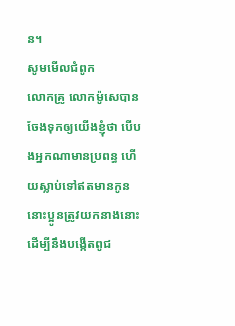ន។
សូមមើលជំពូក
លោកគ្រូ លោកម៉ូសេបានចែងទុកឲ្យយើងខ្ញុំថា បើបងអ្នកណាមានប្រពន្ធ ហើយស្លាប់ទៅឥតមានកូន នោះប្អូនត្រូវយកនាងនោះ ដើម្បីនឹងបង្កើតពូជ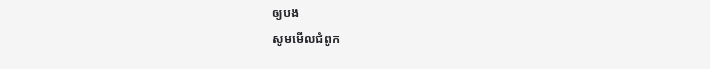ឲ្យបង
សូមមើលជំពូក